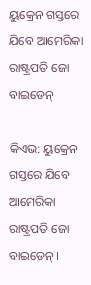ୟୁକ୍ରେନ ଗସ୍ତରେ ଯିବେ ଆମେରିକା ରାଷ୍ଟ୍ରପତି ଜୋ ବାଇଡେନ୍

କିଏଭ: ୟୁକ୍ରେନ ଗସ୍ତରେ ଯିବେ ଆମେରିକା ରାଷ୍ଟ୍ରପତି ଜୋ ବାଇଡେନ୍ ।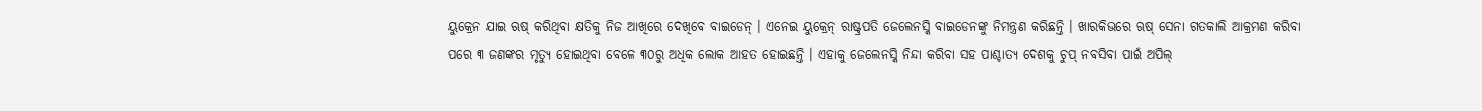ୟୁକ୍ରେନ ଯାଇ ଋଷ୍ କରିଥିବା କ୍ଷତିକୁ ନିଜ ଆଖିରେ ଦେଖିବେ ବାଇଡେନ୍ । ଏନେଇ ୟୁକ୍ରେନ୍ ରାଷ୍ଟ୍ରପତି ଜେଲେନସ୍କି ବାଇଡେନଙ୍କୁ ନିମନ୍ତ୍ରଣ କରିଛନ୍ତି । ଖାରକିଭରେ ଋଷ୍ ସେନା ଗତକାଲି ଆକ୍ରମଣ କରିବା ପରେ ୩ ଜଣଙ୍କର ମୃତ୍ୟୁ ହୋଇଥିବା ବେଳେ ୩୦ରୁ ଅଧିକ ଲୋକ ଆହତ ହୋଇଛନ୍ତି । ଏହାକୁ ଜେଲେନସ୍କି ନିନ୍ଦା କରିବା ସହ ପାଶ୍ଚାତ୍ୟ ଦେଶକୁ ଚୁପ୍ ନବସିବା ପାଇଁ ଅପିଲ୍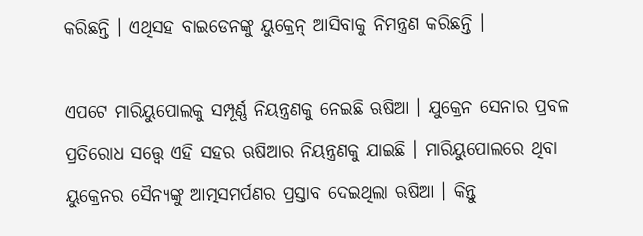କରିଛନ୍ତି । ଏଥିସହ ବାଇଡେନଙ୍କୁ ୟୁକ୍ରେନ୍ ଆସିବାକୁ ନିମନ୍ତ୍ରଣ କରିଛନ୍ତି ।

ଏପଟେ ମାରିୟୁପୋଲକୁ ସମ୍ପୂର୍ଣ୍ଣ ନିୟନ୍ତ୍ରଣକୁ ନେଇଛି ଋଷିଆ । ଯୁକ୍ରେନ ସେନାର ପ୍ରବଳ ପ୍ରତିରୋଧ ସତ୍ତ୍ବେ ଏହି ସହର ଋଷିଆର ନିୟନ୍ତ୍ରଣକୁ ଯାଇଛି । ମାରିୟୁପୋଲରେ ଥିବା ୟୁକ୍ରେନର ସୈନ୍ୟଙ୍କୁ ଆତ୍ମସମର୍ପଣର ପ୍ରସ୍ତାବ ଦେଇଥିଲା ଋଷିଆ । କିନ୍ତୁ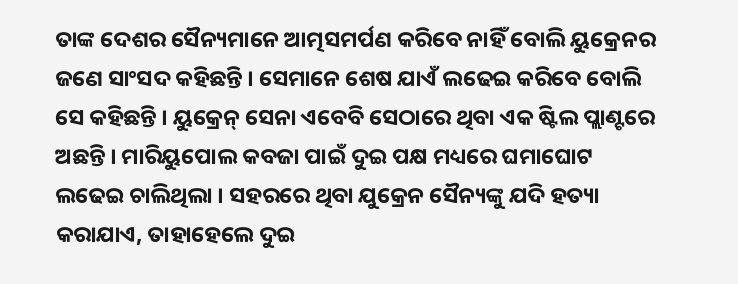ତାଙ୍କ ଦେଶର ସୈନ୍ୟମାନେ ଆତ୍ମସମର୍ପଣ କରିବେ ନାହିଁ ବୋଲି ୟୁକ୍ରେନର ଜଣେ ସାଂସଦ କହିଛନ୍ତି । ସେମାନେ ଶେଷ ଯାଏଁ ଲଢେଇ କରିବେ ବୋଲି ସେ କହିଛନ୍ତି । ୟୁକ୍ରେନ୍ ସେନା ଏବେବି ସେଠାରେ ଥିବା ଏକ ଷ୍ଟିଲ ପ୍ଲାଣ୍ଟରେ ଅଛନ୍ତି । ମାରିୟୁପୋଲ କବଜା ପାଇଁ ଦୁଇ ପକ୍ଷ ମଧ୍ୟରେ ଘମାଘୋଟ ଲଢେଇ ଚାଲିଥିଲା । ସହରରେ ଥିବା ଯୁକ୍ରେନ ସୈନ୍ୟଙ୍କୁ ଯଦି ହତ୍ୟା କରାଯାଏ, ତାହାହେଲେ ଦୁଇ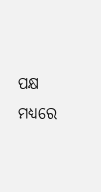ପକ୍ଷ ମଧ୍ୟରେ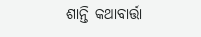ଶାନ୍ତି କଥାବାର୍ତ୍ତା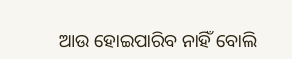ଆଉ ହୋଇପାରିବ ନାହିଁ ବୋଲି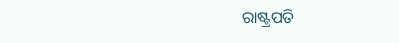ରାଷ୍ଟ୍ରପତି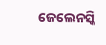ଜେଲେନସ୍କି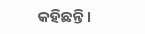କହିଛନ୍ତି ।